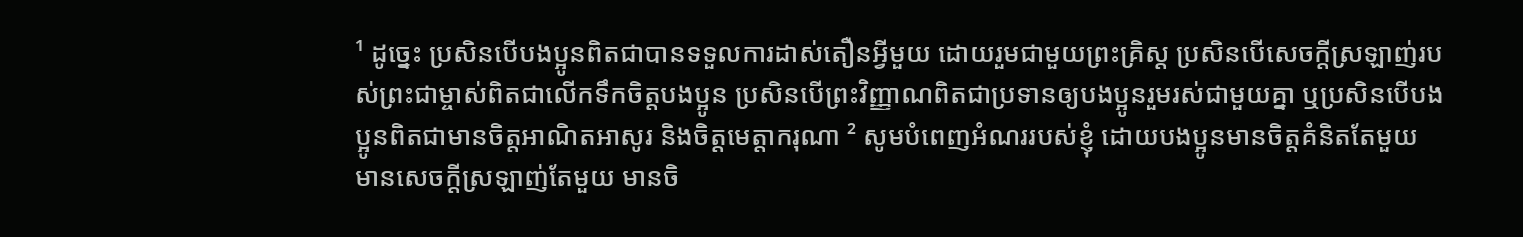¹ ដូច្នេះ ប្រសិនបើបងប្អូនពិតជាបានទទួលការដាស់តឿនអ្វីមួយ ដោយរួមជាមួយព្រះគ្រិស្ត ប្រសិនបើសេចក្ដីស្រឡាញ់របស់ព្រះជាម្ចាស់ពិតជាលើកទឹកចិត្តបងប្អូន ប្រសិនបើព្រះវិញ្ញាណពិតជាប្រទានឲ្យបងប្អូនរួមរស់ជាមួយគ្នា ឬប្រសិនបើបងប្អូនពិតជាមានចិត្តអាណិតអាសូរ និងចិត្តមេត្តាករុណា ² សូមបំពេញអំណររបស់ខ្ញុំ ដោយបងប្អូនមានចិត្តគំនិតតែមួយ មានសេចក្ដីស្រឡាញ់តែមួយ មានចិ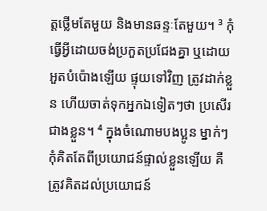ត្តថ្លើមតែមួយ និងមានឆន្ទៈតែមួយ។ ³ កុំធ្វើអ្វីដោយចង់ប្រកួតប្រជែងគ្នា ឬដោយអួតបំប៉ោងឡើយ ផ្ទុយទៅវិញ ត្រូវដាក់ខ្លួន ហើយចាត់ទុកអ្នកឯទៀតៗថា ប្រសើរជាងខ្លួន។ ⁴ ក្នុងចំណោមបងប្អូន ម្នាក់ៗកុំគិតតែពីប្រយោជន៍ផ្ទាល់ខ្លួនឡើយ គឺត្រូវគិតដល់ប្រយោជន៍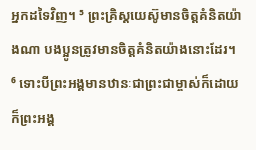អ្នកដទៃវិញ។ ⁵ ព្រះគ្រិស្តយេស៊ូមានចិត្តគំនិតយ៉ាងណា បងប្អូនត្រូវមានចិត្តគំនិតយ៉ាងនោះដែរ។
⁶ ទោះបីព្រះអង្គមានឋានៈជាព្រះជាម្ចាស់ក៏ដោយ
ក៏ព្រះអង្គ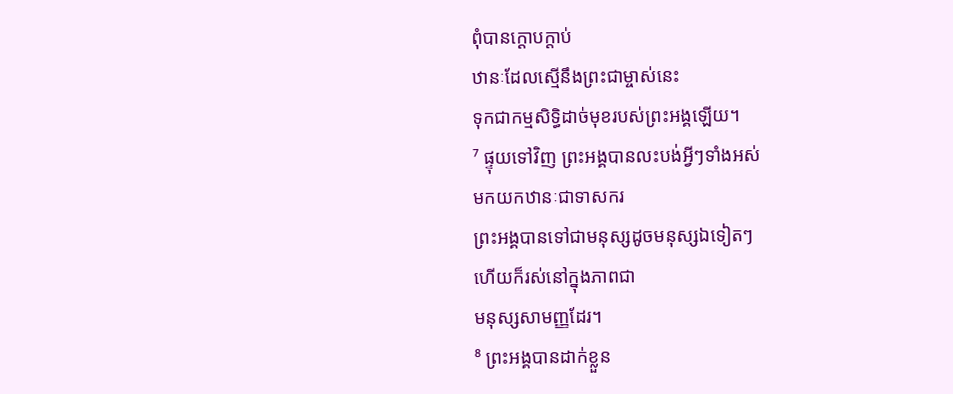ពុំបានក្ដោបក្តាប់
ឋានៈដែលស្មើនឹងព្រះជាម្ចាស់នេះ
ទុកជាកម្មសិទ្ធិដាច់មុខរបស់ព្រះអង្គឡើយ។
⁷ ផ្ទុយទៅវិញ ព្រះអង្គបានលះបង់អ្វីៗទាំងអស់
មកយកឋានៈជាទាសករ
ព្រះអង្គបានទៅជាមនុស្សដូចមនុស្សឯទៀតៗ
ហើយក៏រស់នៅក្នុងភាពជា
មនុស្សសាមញ្ញដែរ។
⁸ ព្រះអង្គបានដាក់ខ្លួន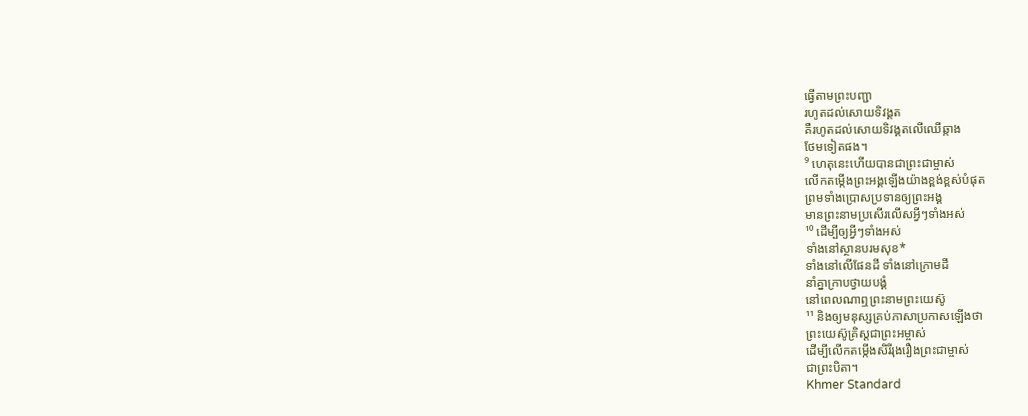ធ្វើតាមព្រះបញ្ជា
រហូតដល់សោយទិវង្គត
គឺរហូតដល់សោយទិវង្គតលើឈើឆ្កាង
ថែមទៀតផង។
⁹ ហេតុនេះហើយបានជាព្រះជាម្ចាស់
លើកតម្កើងព្រះអង្គឡើងយ៉ាងខ្ពង់ខ្ពស់បំផុត
ព្រមទាំងប្រោសប្រទានឲ្យព្រះអង្គ
មានព្រះនាមប្រសើរលើសអ្វីៗទាំងអស់
¹⁰ ដើម្បីឲ្យអ្វីៗទាំងអស់
ទាំងនៅស្ថានបរមសុខ*
ទាំងនៅលើផែនដី ទាំងនៅក្រោមដី
នាំគ្នាក្រាបថ្វាយបង្គំ
នៅពេលណាឮព្រះនាមព្រះយេស៊ូ
¹¹ និងឲ្យមនុស្សគ្រប់ភាសាប្រកាសឡើងថា
ព្រះយេស៊ូគ្រិស្តជាព្រះអម្ចាស់
ដើម្បីលើកតម្កើងសិរីរុងរឿងព្រះជាម្ចាស់
ជាព្រះបិតា។
Khmer Standard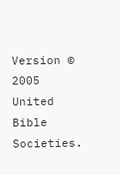Version © 2005 United Bible Societies.